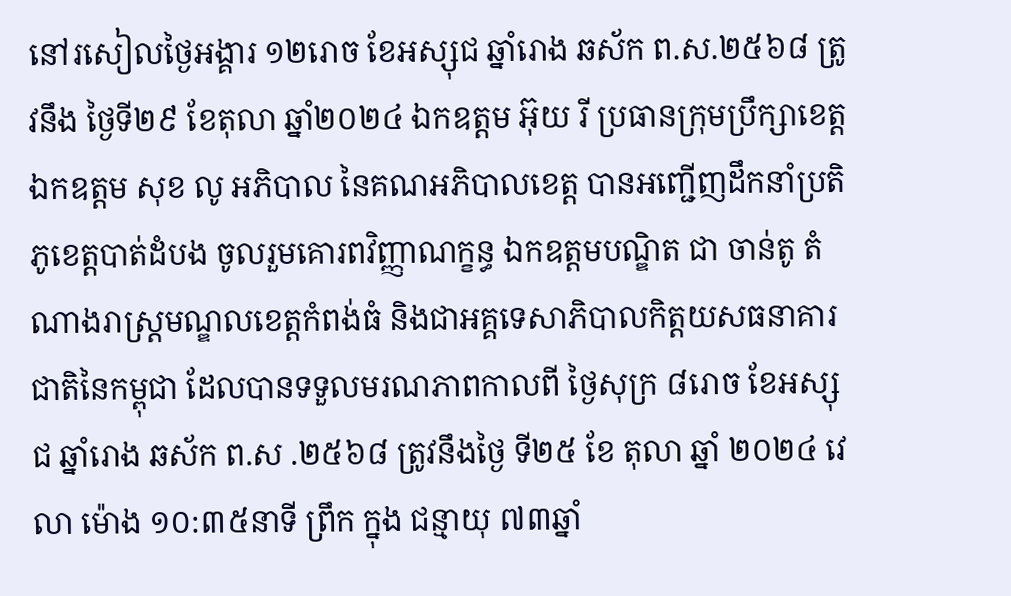នៅរសៀលថ្ងៃអង្គារ ១២រោច ខែអស្សុជ ឆ្នាំរោង ឆស័ក ព.ស.២៥៦៨ ត្រូវនឹង ថ្ងៃទី២៩ ខែតុលា ឆ្នាំ២០២៤ ឯកឧត្តម អ៊ុយ រី ប្រធានក្រុមប្រឹក្សាខេត្ត ឯកឧត្តម សុខ លូ អភិបាល នៃគណអភិបាលខេត្ត បានអញ្ជើញដឹកនាំប្រតិភូខេត្តបាត់ដំបង ចូលរួមគោរពវិញ្ញាណក្ខន្ធ ឯកឧត្តមបណ្ឌិត ជា ចាន់តូ តំណាងរាស្រ្តមណ្ឌលខេត្តកំពង់ធំ និងជាអគ្គទេសាភិបាលកិត្តយសធនាគារជាតិនៃកម្ពុជា ដែលបានទទួលមរណភាពកាលពី ថ្ងៃសុក្រ ៨រោច ខែអស្សុជ ឆ្នាំរោង ឆស័ក ព.ស .២៥៦៨ ត្រូវនឹងថ្ងៃ ទី២៥ ខែ តុលា ឆ្នាំ ២០២៤ វេលា ម៉ោង ១០:៣៥នាទី ព្រឹក ក្នុង ជន្មាយុ ៧៣ឆ្នាំ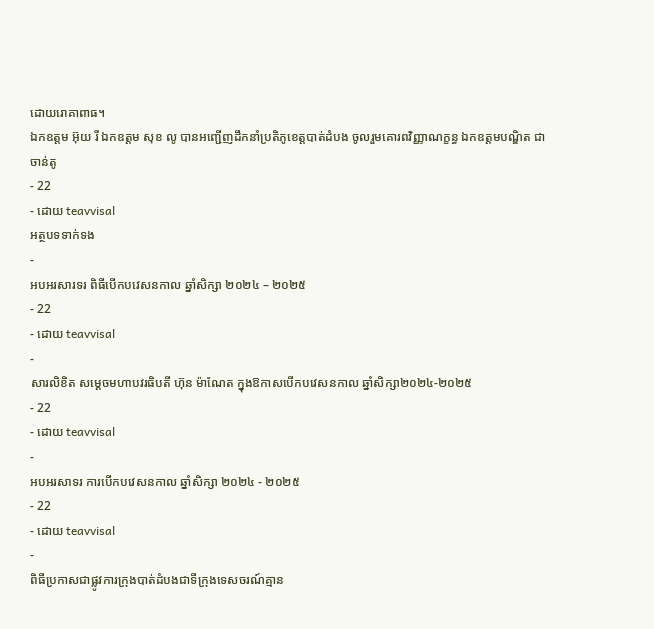ដោយរោគាពាធ។
ឯកឧត្តម អ៊ុយ រី ឯកឧត្តម សុខ លូ បានអញ្ជើញដឹកនាំប្រតិភូខេត្តបាត់ដំបង ចូលរួមគោរពវិញ្ញាណក្ខន្ធ ឯកឧត្តមបណ្ឌិត ជា ចាន់តូ
- 22
- ដោយ teavvisal
អត្ថបទទាក់ទង
-
អបអរសារទរ ពិធីបើកបវេសនកាល ឆ្នាំសិក្សា ២០២៤ – ២០២៥
- 22
- ដោយ teavvisal
-
សារលិខិត សម្តេចមហាបវរធិបតី ហ៊ុន ម៉ាណែត ក្នុងឱកាសបើកបវេសនកាល ឆ្នាំសិក្សា២០២៤-២០២៥
- 22
- ដោយ teavvisal
-
អបអរសាទរ ការបើកបវេសនកាល ឆ្នាំសិក្សា ២០២៤ - ២០២៥
- 22
- ដោយ teavvisal
-
ពិធីប្រកាសជាផ្លូវការក្រុងបាត់ដំបងជាទីក្រុងទេសចរណ៍គ្មាន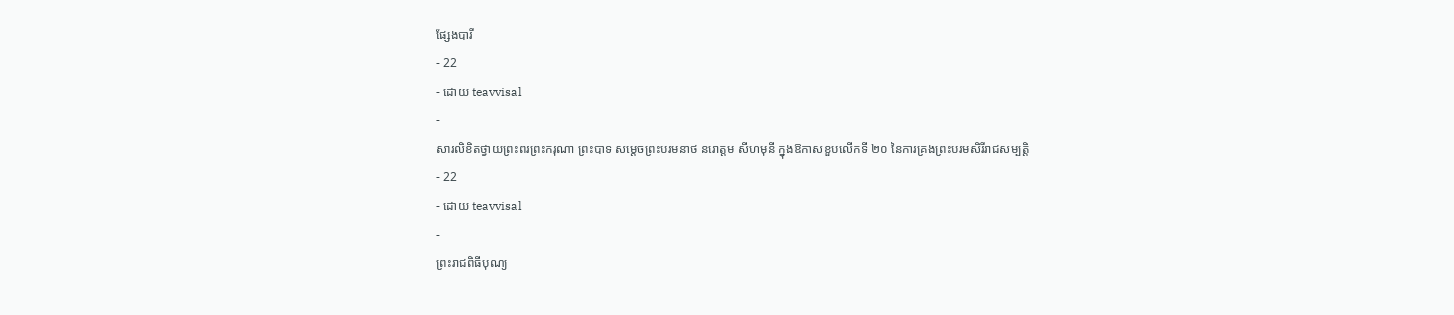ផ្សែងបារី
- 22
- ដោយ teavvisal
-
សារលិខិតថ្វាយព្រះពរព្រះករុណា ព្រះបាទ សម្តេចព្រះបរមនាថ នរោត្តម សីហមុនី ក្នុងឱកាសខួបលើកទី ២០ នៃការគ្រងព្រះបរមសិរីរាជសម្បត្តិ
- 22
- ដោយ teavvisal
-
ព្រះរាជពិធីបុណ្យ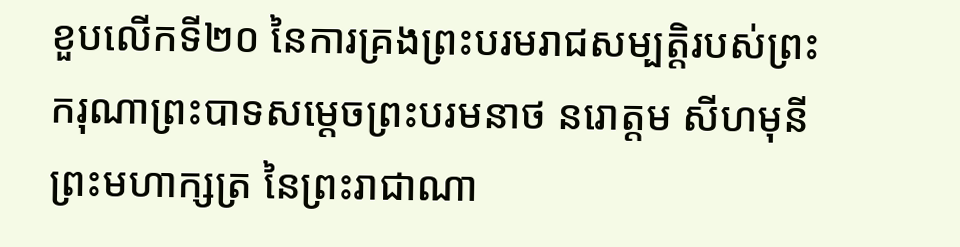ខួបលើកទី២០ នៃការគ្រងព្រះបរមរាជសម្បត្តិរបស់ព្រះករុណាព្រះបាទសម្ដេចព្រះបរមនាថ នរោត្តម សីហមុនី ព្រះមហាក្សត្រ នៃព្រះរាជាណា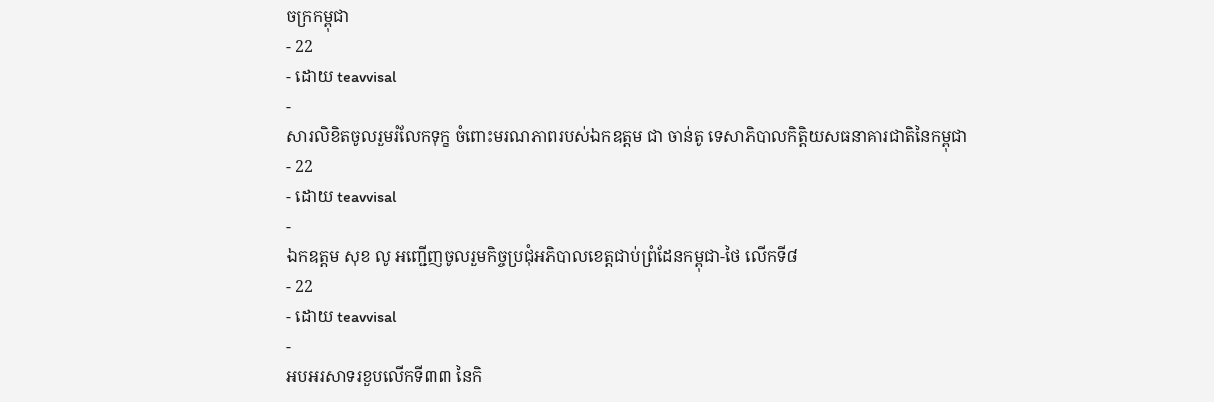ចក្រកម្ពុជា
- 22
- ដោយ teavvisal
-
សារលិខិតចូលរួមរំលែកទុក្ខ ចំពោះមរណភាពរបស់ឯកឧត្តម ជា ចាន់តូ ទេសាភិបាលកិត្តិយសធនាគារជាតិនៃកម្ពុជា
- 22
- ដោយ teavvisal
-
ឯកឧត្តម សុខ លូ អញ្ជើញចូលរួមកិច្ចប្រជុំអភិបាលខេត្តជាប់ព្រំដែនកម្ពុជា-ថៃ លើកទី៨
- 22
- ដោយ teavvisal
-
អបអរសាទរខួបលើកទី៣៣ នៃកិ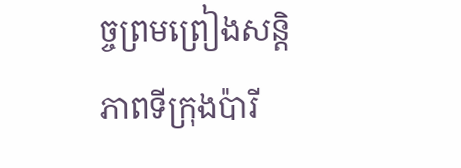ច្ចព្រមព្រៀងសន្តិភាពទីក្រុងប៉ារី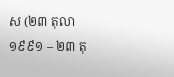ស (២៣ តុលា ១៩៩១ – ២៣ តុ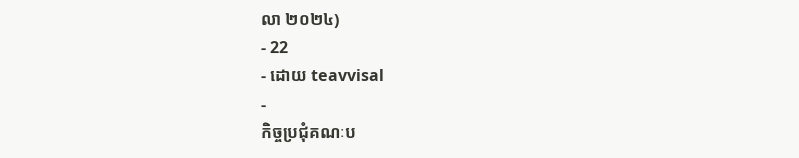លា ២០២៤)
- 22
- ដោយ teavvisal
-
កិច្ចប្រជុំគណៈប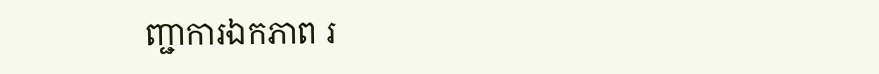ញ្ជាការឯកភាព រ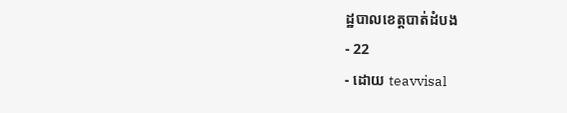ដ្ឋបាលខេត្តបាត់ដំបង
- 22
- ដោយ teavvisal